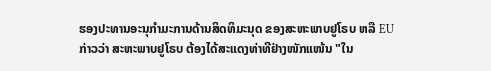ຮອງປະທານອະນຸກໍາມະການດ້ານສິດທິມະນຸດ ຂອງສະຫະພາບຢູໂຣບ ຫລື EU
ກ່າວວ່າ ສະຫະພາບຢູໂຣບ ຕ້ອງໄດ້ສະແດງທ່າທີຢ່າງໜັກແໜ້ນ "ໃນ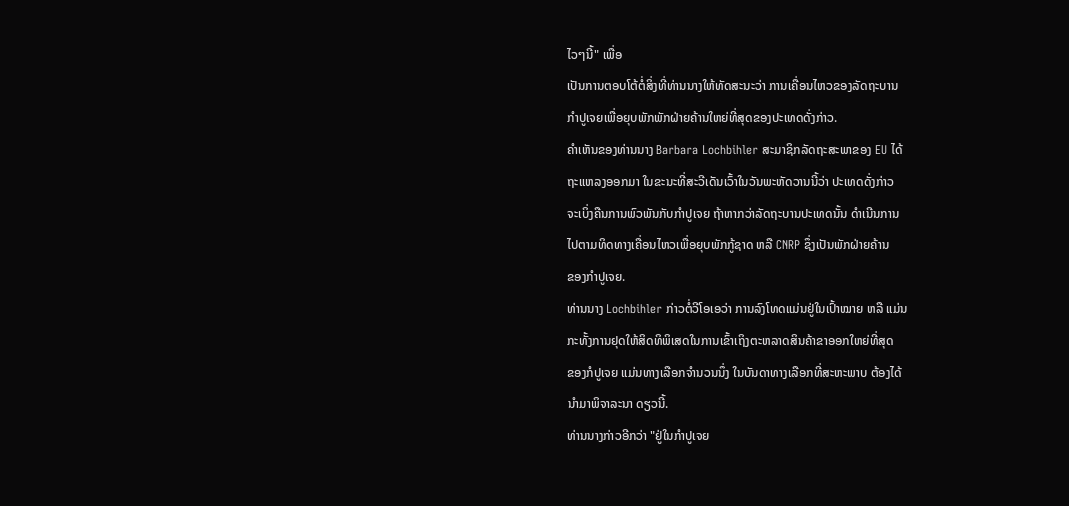ໄວໆນີ້" ເພື່ອ
ເປັນການຕອບໂຕ້ຕໍ່ສິ່ງທີ່ທ່ານນາງໃຫ້ທັດສະນະວ່າ ການເຄື່ອນໄຫວຂອງລັດຖະບານ
ກໍາປູເຈຍເພື່ອຍຸບພັກພັກຝ່າຍຄ້ານໃຫຍ່ທີ່ສຸດຂອງປະເທດດັ່ງກ່າວ.
ຄໍາເຫັນຂອງທ່ານນາງ Barbara Lochbihler ສະມາຊິກລັດຖະສະພາຂອງ EU ໄດ້
ຖະແຫລງອອກມາ ໃນຂະນະທີ່ສະວີເດັນເວົ້າໃນວັນພະຫັດວານນີ້ວ່າ ປະເທດດັ່ງກ່າວ
ຈະເບິ່ງຄືນການພົວພັນກັບກໍາປູເຈຍ ຖ້າຫາກວ່າລັດຖະບານປະເທດນັ້ນ ດໍາເນີນການ
ໄປຕາມທິດທາງເຄື່ອນໄຫວເພື່ອຍຸບພັກກູ້ຊາດ ຫລື CNRP ຊຶ່ງເປັນພັກຝ່າຍຄ້ານ
ຂອງກໍາປູເຈຍ.
ທ່ານນາງ Lochbihler ກ່າວຕໍ່ວີໂອເອວ່າ ການລົງໂທດແມ່ນຢູ່ໃນເປົ້າໝາຍ ຫລື ແມ່ນ
ກະທັ້ງການຢຸດໃຫ້ສິດທິພິເສດໃນການເຂົ້າເຖິງຕະຫລາດສິນຄ້າຂາອອກໃຫຍ່ທີ່ສຸດ
ຂອງກໍປູເຈຍ ແມ່ນທາງເລືອກຈໍານວນນຶ່ງ ໃນບັນດາທາງເລືອກທີ່ສະຫະພາບ ຕ້ອງໄດ້
ນໍາມາພິຈາລະນາ ດຽວນີ້.
ທ່ານນາງກ່າວອີກວ່າ "ຢູ່ໃນກໍາປູເຈຍ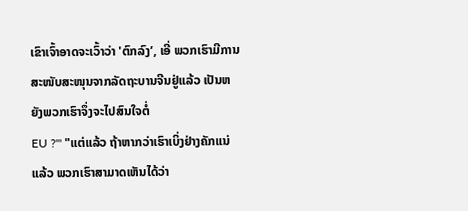ເຂົາເຈົ້າອາດຈະເວົ້າວ່າ 'ຕົກລົງ’, ເອີ່ ພວກເຮົາມີການສະໜັບສະໜຸນຈາກລັດຖະບານຈີນຢູ່ແລ້ວ ເປັນຫຍັງພວກເຮົາຈຶ່ງຈະໄປສົນໃຈຕໍ່
EU ?'" "ແຕ່ແລ້ວ ຖ້າຫາກວ່າເຮົາເບິ່ງຢ່າງຄັກແນ່ແລ້ວ ພວກເຮົາສາມາດເຫັນໄດ້ວ່າ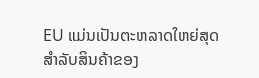EU ແມ່ນເປັນຕະຫລາດໃຫຍ່ສຸດ ສໍາລັບສິນຄ້າຂອງ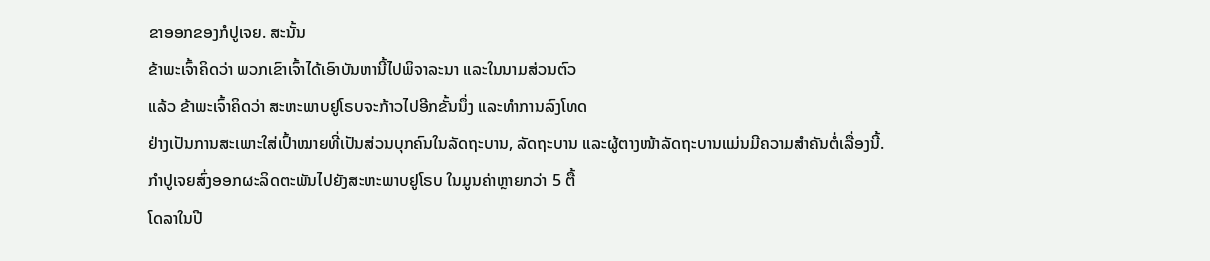ຂາອອກຂອງກໍປູເຈຍ. ສະນັ້ນ
ຂ້າພະເຈົ້າຄິດວ່າ ພວກເຂົາເຈົ້າໄດ້ເອົາບັນຫານີ້ໄປພິຈາລະນາ ແລະໃນນາມສ່ວນຕົວ
ແລ້ວ ຂ້າພະເຈົ້າຄິດວ່າ ສະຫະພາບຢູໂຣບຈະກ້າວໄປອີກຂັ້ນນຶ່ງ ແລະທຳການລົງໂທດ
ຢ່າງເປັນການສະເພາະໃສ່ເປົ້າໝາຍທີ່ເປັນສ່ວນບຸກຄົນໃນລັດຖະບານ, ລັດຖະບານ ແລະຜູ້ຕາງໜ້າລັດຖະບານແມ່ນມີຄວາມສຳຄັນຕໍ່ເລື່ອງນີ້.
ກຳປູເຈຍສົ່ງອອກຜະລິດຕະພັນໄປຍັງສະຫະພາບຢູໂຣບ ໃນມູນຄ່າຫຼາຍກວ່າ 5 ຕື້
ໂດລາໃນປີ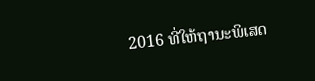2016 ທີ່ໃຫ້ຖານະພິເສດ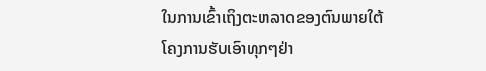ໃນການເຂົ້າເຖິງຕະຫລາດຂອງຕົນພາຍໃຕ້
ໂຄງການຮັບເອົາທຸກໆຢ່າ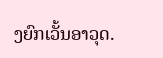ງຍົກເວັ້ນອາວຸດ.